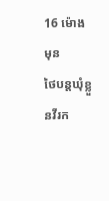16 ម៉ោង មុន
ថៃបន្តឃុំខ្លួនវីរក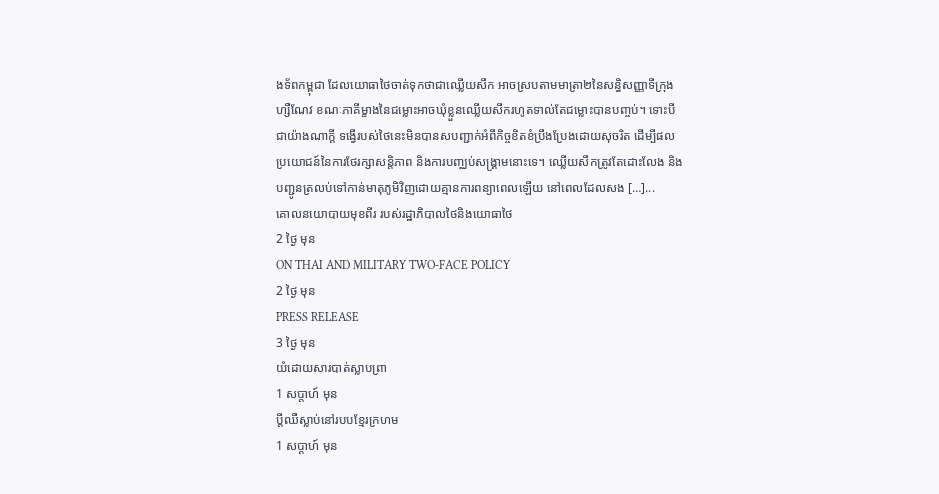ងទ័ពកម្ពុជា ដែលយោធាថៃចាត់ទុកថាជាឈ្លើយសឹក អាចស្របតាមមាត្រា២នៃសន្ធិសញ្ញាទីក្រុងហ្សឺណែវ ខណៈភាគីម្ខាងនៃជម្លោះអាចឃុំខ្លួនឈ្លើយសឹករហូតទាល់តែជម្លោះបានបញ្ចប់។ ទោះបីជាយ៉ាងណាក្តី ទង្វើរបស់ថៃនេះមិនបានសបញ្ជាក់អំពីកិច្ចខិតខំប្រឹងប្រែងដោយសុចរិត ដើម្បីផលប្រយោជន៍នៃការថែរក្សាសន្តិភាព និងការបញ្ឈប់សង្គ្រាមនោះទេ។ ឈ្លើយសឹកត្រូវតែដោះលែង និងបញ្ជូនត្រលប់ទៅកាន់មាតុភូមិវិញដោយគ្មានការពន្យាពេលឡើយ នៅពេលដែលសង […]...
គោលនយោបាយមុខពីរ របស់រដ្ឋាភិបាលថៃនិងយោធាថៃ
2 ថ្ងៃ មុន
ON THAI AND MILITARY TWO-FACE POLICY
2 ថ្ងៃ មុន
PRESS RELEASE
3 ថ្ងៃ មុន
យំដោយសារបាត់ស្លាបព្រា
1 សប្ដាហ៍ មុន
ប្តីឈឺស្លាប់នៅរបបខ្មែរក្រហម
1 សប្ដាហ៍ មុន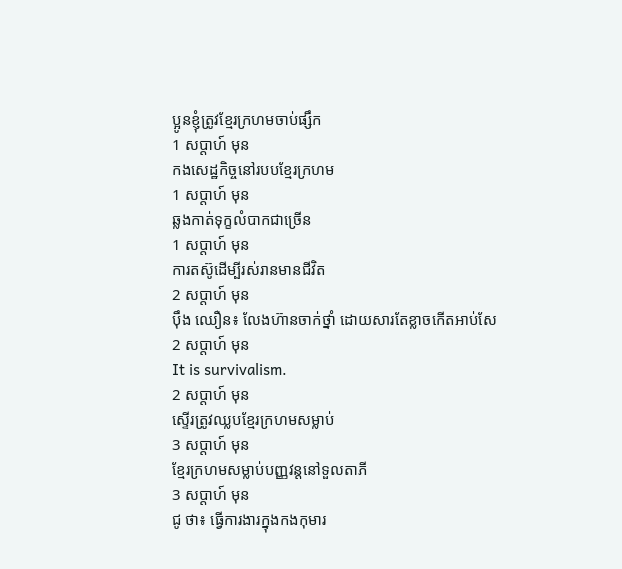ប្អូនខ្ញុំត្រូវខ្មែរក្រហមចាប់ផ្សឹក
1 សប្ដាហ៍ មុន
កងសេដ្ឋកិច្ចនៅរបបខ្មែរក្រហម
1 សប្ដាហ៍ មុន
ឆ្លងកាត់ទុក្ខលំបាកជាច្រើន
1 សប្ដាហ៍ មុន
ការតស៊ូដើម្បីរស់រានមានជីវិត
2 សប្ដាហ៍ មុន
ប៉ឹង ឈឿន៖ លែងហ៊ានចាក់ថ្នាំ ដោយសារតែខ្លាចកើតអាប់សែ
2 សប្ដាហ៍ មុន
It is survivalism.
2 សប្ដាហ៍ មុន
ស្ទើរត្រូវឈ្លបខ្មែរក្រហមសម្លាប់
3 សប្ដាហ៍ មុន
ខ្មែរក្រហមសម្លាប់បញ្ញវន្តនៅទួលតាភី
3 សប្ដាហ៍ មុន
ជូ ថា៖ ធ្វើការងារក្នុងកងកុមារ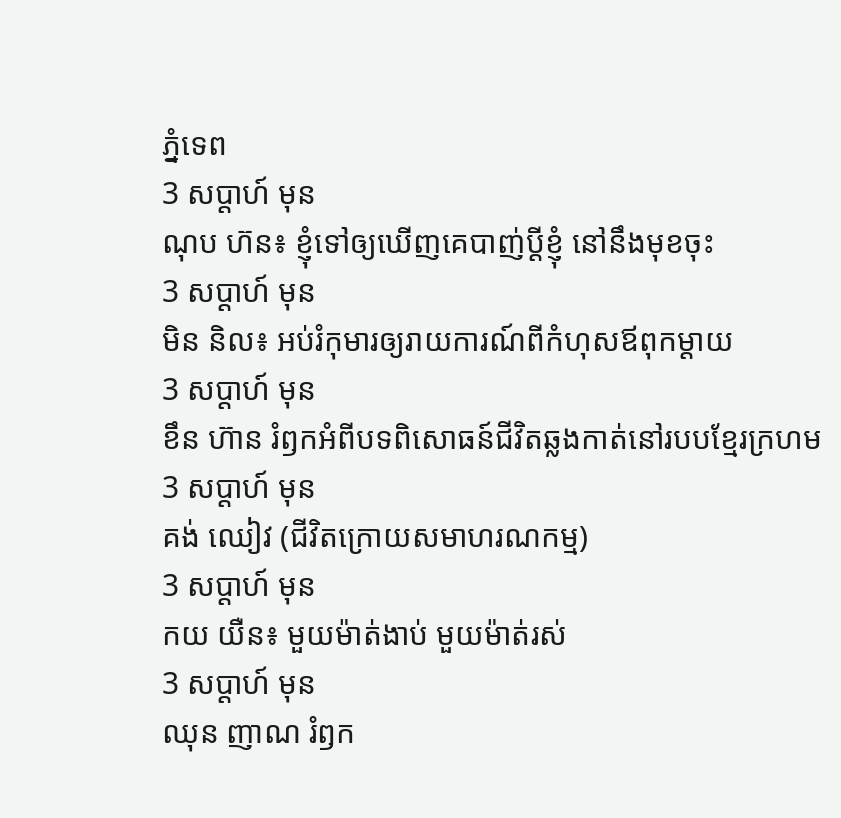ភ្នំទេព
3 សប្ដាហ៍ មុន
ណុប ហ៊ន៖ ខ្ញុំទៅឲ្យឃើញគេបាញ់ប្ដីខ្ញុំ នៅនឹងមុខចុះ
3 សប្ដាហ៍ មុន
មិន និល៖ អប់រំកុមារឲ្យរាយការណ៍ពីកំហុសឪពុកម្ដាយ
3 សប្ដាហ៍ មុន
ខឹន ហ៊ាន រំឭកអំពីបទពិសោធន៍ជីវិតឆ្លងកាត់នៅរបបខ្មែរក្រហម
3 សប្ដាហ៍ មុន
គង់ ឈៀវ (ជីវិតក្រោយសមាហរណកម្ម)
3 សប្ដាហ៍ មុន
កយ យឺន៖ មួយម៉ាត់ងាប់ មួយម៉ាត់រស់
3 សប្ដាហ៍ មុន
ឈុន ញាណ រំឭក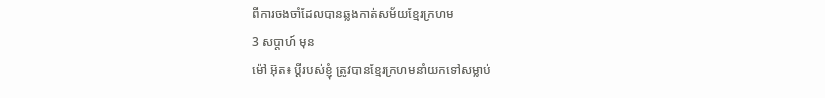ពីការចងចាំដែលបានឆ្លងកាត់សម័យខ្មែរក្រហម
3 សប្ដាហ៍ មុន
ម៉ៅ អ៊ុត៖ ប្ដីរបស់ខ្ញុំ ត្រូវបានខ្មែរក្រហមនាំយកទៅសម្លាប់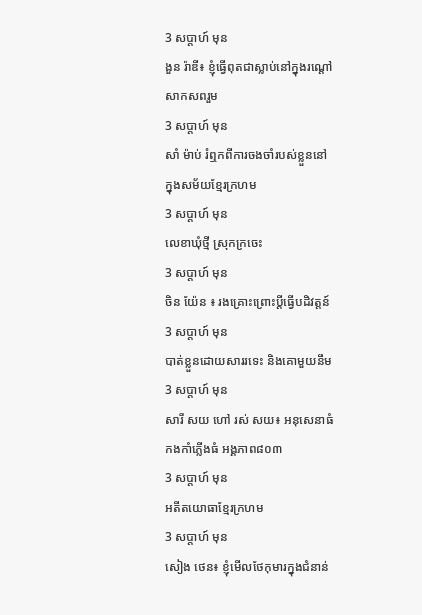3 សប្ដាហ៍ មុន
ងួន រ៉ាឌី៖ ខ្ញុំធ្វើពុតជាស្លាប់នៅក្នុងរណ្តៅសាកសពរួម
3 សប្ដាហ៍ មុន
សាំ ម៉ាប់ រំឮកពីការចងចាំរបស់ខ្លួននៅក្នុងសម័យខ្មែរក្រហម
3 សប្ដាហ៍ មុន
លេខាឃុំថ្មី ស្រុកក្រចេះ
3 សប្ដាហ៍ មុន
ចិន យ៉ែន ៖ រងគ្រោះព្រោះប្ដីធ្វើបដិវត្តន៍
3 សប្ដាហ៍ មុន
បាត់ខ្លួនដោយសាររទេះ និងគោមួយនឹម
3 សប្ដាហ៍ មុន
សារី សយ ហៅ រស់ សយ៖ អនុសេនាធំកងកាំភ្លើងធំ អង្គភាព៨០៣
3 សប្ដាហ៍ មុន
អតីតយោធាខ្មែរក្រហម
3 សប្ដាហ៍ មុន
សៀង ថេន៖ ខ្ញុំមើលថែកុមារក្នុងជំនាន់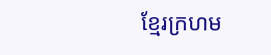ខ្មែរក្រហម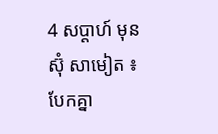4 សប្ដាហ៍ មុន
ស៊ុំ សាមៀត ៖ បែកគ្នា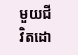មួយជីវិតដោ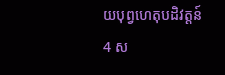យបុព្វហេតុបដិវត្តន៍
4 ស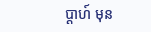ប្ដាហ៍ មុន